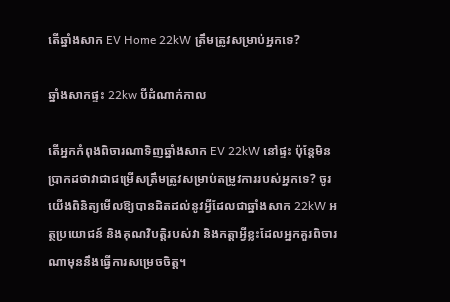តើឆ្នាំងសាក EV Home 22kW ត្រឹមត្រូវសម្រាប់អ្នកទេ?

ឆ្នាំងសាកផ្ទះ 22kw បីដំណាក់កាល

តើអ្នកកំពុងពិចារណាទិញឆ្នាំងសាក EV 22kW នៅផ្ទះ ប៉ុន្តែមិនប្រាកដថាវាជាជម្រើសត្រឹមត្រូវសម្រាប់តម្រូវការរបស់អ្នកទេ? ចូរយើងពិនិត្យមើលឱ្យបានដិតដល់នូវអ្វីដែលជាឆ្នាំងសាក 22kW អត្ថប្រយោជន៍ និងគុណវិបត្តិរបស់វា និងកត្តាអ្វីខ្លះដែលអ្នកគួរពិចារណាមុននឹងធ្វើការសម្រេចចិត្ត។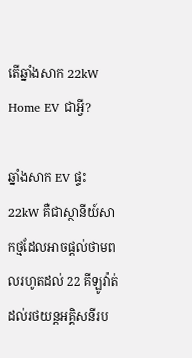តើឆ្នាំងសាក 22kW Home EV ជាអ្វី?

ឆ្នាំងសាក EV ផ្ទះ 22kW គឺជាស្ថានីយ៍សាកថ្មដែលអាចផ្តល់ថាមពលរហូតដល់ 22 គីឡូវ៉ាត់ដល់រថយន្តអគ្គិសនីរប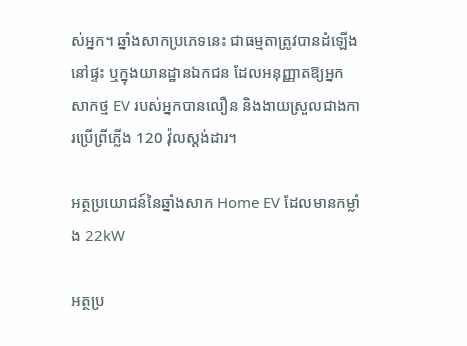ស់អ្នក។ ឆ្នាំងសាកប្រភេទនេះ ជាធម្មតាត្រូវបានដំឡើងនៅផ្ទះ ឬក្នុងយានដ្ឋានឯកជន ដែលអនុញ្ញាតឱ្យអ្នកសាកថ្ម EV របស់អ្នកបានលឿន និងងាយស្រួលជាងការប្រើព្រីភ្លើង 120 វ៉ុលស្តង់ដារ។

អត្ថប្រយោជន៍នៃឆ្នាំងសាក Home EV ដែលមានកម្លាំង 22kW

អត្ថប្រ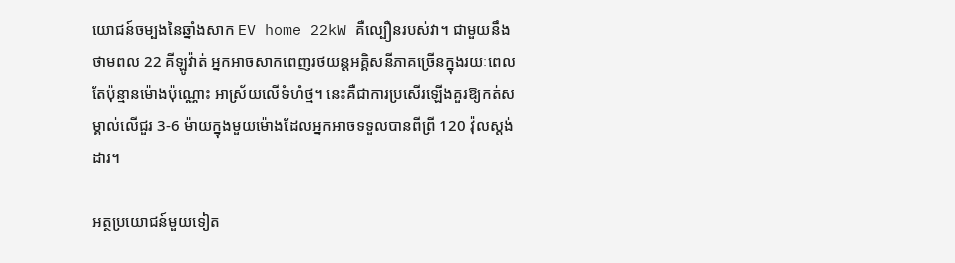យោជន៍ចម្បងនៃឆ្នាំងសាក EV home 22kW គឺល្បឿនរបស់វា។ ជាមួយនឹងថាមពល 22 គីឡូវ៉ាត់ អ្នកអាចសាកពេញរថយន្តអគ្គិសនីភាគច្រើនក្នុងរយៈពេលតែប៉ុន្មានម៉ោងប៉ុណ្ណោះ អាស្រ័យលើទំហំថ្ម។ នេះគឺជាការប្រសើរឡើងគួរឱ្យកត់សម្គាល់លើជួរ 3-6 ម៉ាយក្នុងមួយម៉ោងដែលអ្នកអាចទទួលបានពីព្រី 120 វ៉ុលស្តង់ដារ។

អត្ថប្រយោជន៍មួយទៀត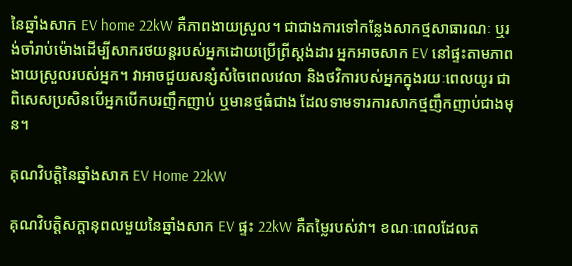នៃឆ្នាំងសាក EV home 22kW គឺភាពងាយស្រួល។ ជាជាងការទៅកន្លែងសាកថ្មសាធារណៈ ឬរង់ចាំរាប់ម៉ោងដើម្បីសាករថយន្តរបស់អ្នកដោយប្រើព្រីស្តង់ដារ អ្នកអាចសាក EV នៅផ្ទះតាមភាពងាយស្រួលរបស់អ្នក។ វាអាចជួយសន្សំសំចៃពេលវេលា និងថវិការបស់អ្នកក្នុងរយៈពេលយូរ ជាពិសេសប្រសិនបើអ្នកបើកបរញឹកញាប់ ឬមានថ្មធំជាង ដែលទាមទារការសាកថ្មញឹកញាប់ជាងមុន។

គុណវិបត្តិនៃឆ្នាំងសាក EV Home 22kW

គុណវិបត្តិសក្តានុពលមួយនៃឆ្នាំងសាក EV ផ្ទះ 22kW គឺតម្លៃរបស់វា។ ខណៈពេលដែលត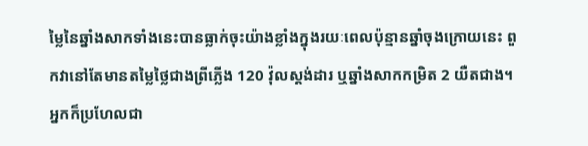ម្លៃនៃឆ្នាំងសាកទាំងនេះបានធ្លាក់ចុះយ៉ាងខ្លាំងក្នុងរយៈពេលប៉ុន្មានឆ្នាំចុងក្រោយនេះ ពួកវានៅតែមានតម្លៃថ្លៃជាងព្រីភ្លើង 120 វ៉ុលស្តង់ដារ ឬឆ្នាំងសាកកម្រិត 2 យឺតជាង។ អ្នកក៏ប្រហែលជា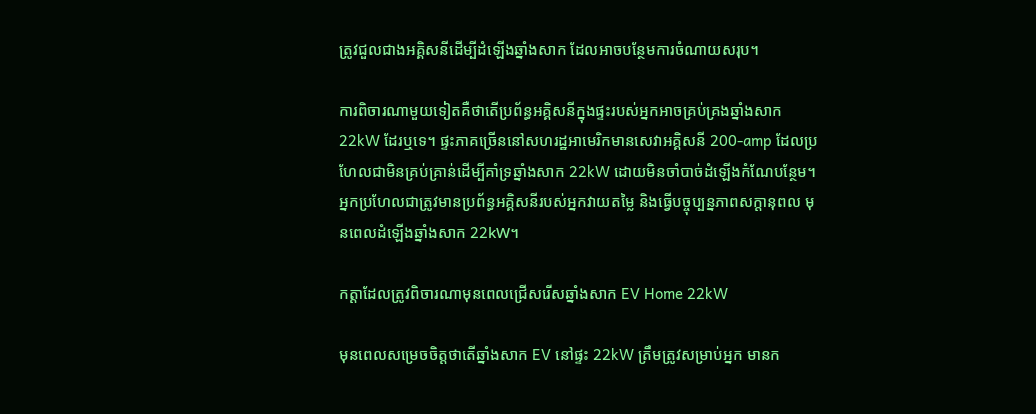ត្រូវជួលជាងអគ្គិសនីដើម្បីដំឡើងឆ្នាំងសាក ដែលអាចបន្ថែមការចំណាយសរុប។

ការពិចារណាមួយទៀតគឺថាតើប្រព័ន្ធអគ្គិសនីក្នុងផ្ទះរបស់អ្នកអាចគ្រប់គ្រងឆ្នាំងសាក 22kW ដែរឬទេ។ ផ្ទះភាគច្រើននៅសហរដ្ឋអាមេរិកមានសេវាអគ្គិសនី 200-amp ដែលប្រហែលជាមិនគ្រប់គ្រាន់ដើម្បីគាំទ្រឆ្នាំងសាក 22kW ដោយមិនចាំបាច់ដំឡើងកំណែបន្ថែម។ អ្នកប្រហែលជាត្រូវមានប្រព័ន្ធអគ្គិសនីរបស់អ្នកវាយតម្លៃ និងធ្វើបច្ចុប្បន្នភាពសក្តានុពល មុនពេលដំឡើងឆ្នាំងសាក 22kW។

កត្តាដែលត្រូវពិចារណាមុនពេលជ្រើសរើសឆ្នាំងសាក EV Home 22kW

មុនពេលសម្រេចចិត្តថាតើឆ្នាំងសាក EV នៅផ្ទះ 22kW ត្រឹមត្រូវសម្រាប់អ្នក មានក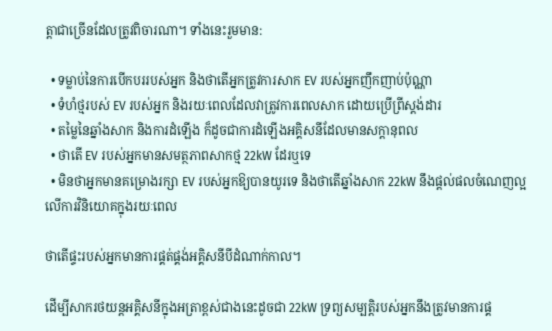ត្តាជាច្រើនដែលត្រូវពិចារណា។ ទាំងនេះរួមមាន:

  • ទម្លាប់នៃការបើកបររបស់អ្នក និងថាតើអ្នកត្រូវការសាក EV របស់អ្នកញឹកញាប់ប៉ុណ្ណា
  • ទំហំថ្មរបស់ EV របស់អ្នក និងរយៈពេលដែលវាត្រូវការពេលសាក ដោយប្រើព្រីស្តង់ដារ
  • តម្លៃនៃឆ្នាំងសាក និងការដំឡើង ក៏ដូចជាការដំឡើងអគ្គិសនីដែលមានសក្តានុពល
  • ថាតើ EV របស់អ្នកមានសមត្ថភាពសាកថ្ម 22kW ដែរឬទេ
  • មិនថាអ្នកមានគម្រោងរក្សា EV របស់អ្នកឱ្យបានយូរទេ និងថាតើឆ្នាំងសាក 22kW នឹងផ្តល់ផលចំណេញល្អលើការវិនិយោគក្នុងរយៈពេល

ថាតើផ្ទះរបស់អ្នកមានការផ្គត់ផ្គង់អគ្គិសនីបីដំណាក់កាល។

ដើម្បីសាករថយន្តអគ្គិសនីក្នុងអត្រាខ្ពស់ជាងនេះដូចជា 22kW ទ្រព្យសម្បត្តិរបស់អ្នកនឹងត្រូវមានការផ្គ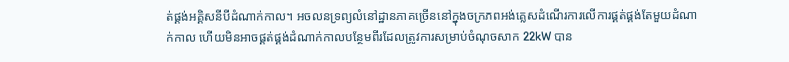ត់ផ្គង់អគ្គិសនីបីដំណាក់កាល។ អចលនទ្រព្យលំនៅដ្ឋានភាគច្រើននៅក្នុងចក្រភពអង់គ្លេសដំណើរការលើការផ្គត់ផ្គង់តែមួយដំណាក់កាល ហើយមិនអាចផ្គត់ផ្គង់ដំណាក់កាលបន្ថែមពីរដែលត្រូវការសម្រាប់ចំណុចសាក 22kW បាន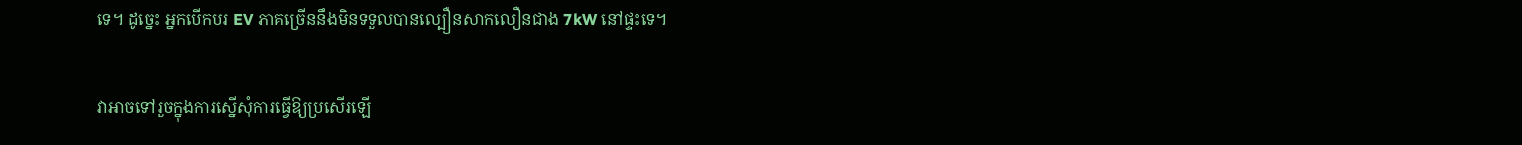ទេ។ ដូច្នេះ អ្នកបើកបរ EV ភាគច្រើននឹងមិនទទួលបានល្បឿនសាកលឿនជាង 7kW នៅផ្ទះទេ។

វាអាចទៅរួចក្នុងការស្នើសុំការធ្វើឱ្យប្រសើរឡើ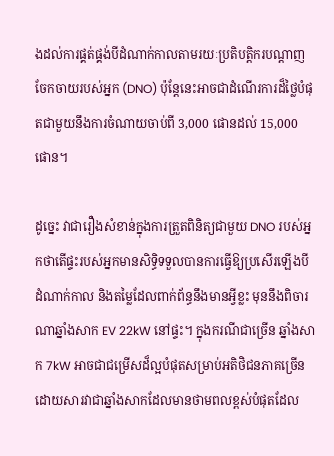ងដល់ការផ្គត់ផ្គង់បីដំណាក់កាលតាមរយៈប្រតិបត្តិករបណ្តាញចែកចាយរបស់អ្នក (DNO) ប៉ុន្តែនេះអាចជាដំណើរការដ៏ថ្លៃបំផុតជាមួយនឹងការចំណាយចាប់ពី 3,000 ផោនដល់ 15,000 ផោន។

ដូច្នេះ វាជារឿងសំខាន់ក្នុងការត្រួតពិនិត្យជាមួយ DNO របស់អ្នកថាតើផ្ទះរបស់អ្នកមានសិទ្ធិទទួលបានការធ្វើឱ្យប្រសើរឡើងបីដំណាក់កាល និងតម្លៃដែលពាក់ព័ន្ធនឹងមានអ្វីខ្លះ មុននឹងពិចារណាឆ្នាំងសាក EV 22kW នៅផ្ទះ។ ក្នុងករណីជាច្រើន ឆ្នាំងសាក 7kW អាចជាជម្រើសដ៏ល្អបំផុតសម្រាប់អតិថិជនភាគច្រើន ដោយសារវាជាឆ្នាំងសាកដែលមានថាមពលខ្ពស់បំផុតដែល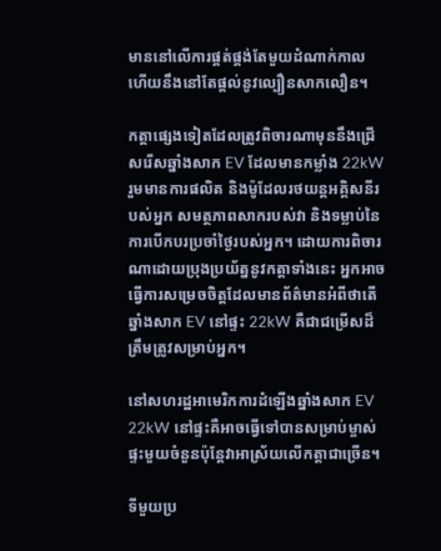មាននៅលើការផ្គត់ផ្គង់តែមួយដំណាក់កាល ហើយនឹងនៅតែផ្តល់នូវល្បឿនសាកលឿន។

កត្តាផ្សេងទៀតដែលត្រូវពិចារណាមុននឹងជ្រើសរើសឆ្នាំងសាក EV ដែលមានកម្លាំង 22kW រួមមានការផលិត និងម៉ូដែលរថយន្តអគ្គិសនីរបស់អ្នក សមត្ថភាពសាករបស់វា និងទម្លាប់នៃការបើកបរប្រចាំថ្ងៃរបស់អ្នក។ ដោយការពិចារណាដោយប្រុងប្រយ័ត្ននូវកត្តាទាំងនេះ អ្នកអាចធ្វើការសម្រេចចិត្តដែលមានព័ត៌មានអំពីថាតើឆ្នាំងសាក EV នៅផ្ទះ 22kW គឺជាជម្រើសដ៏ត្រឹមត្រូវសម្រាប់អ្នក។

នៅសហរដ្ឋអាមេរិកការដំឡើងឆ្នាំងសាក EV 22kW នៅផ្ទះគឺអាចធ្វើទៅបានសម្រាប់ម្ចាស់ផ្ទះមួយចំនួនប៉ុន្តែវាអាស្រ័យលើកត្តាជាច្រើន។

ទីមួយប្រ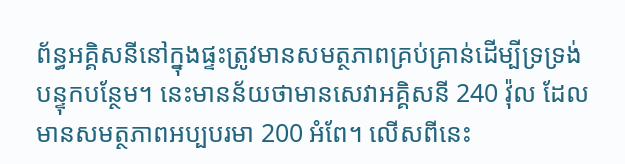ព័ន្ធអគ្គិសនីនៅក្នុងផ្ទះត្រូវមានសមត្ថភាពគ្រប់គ្រាន់ដើម្បីទ្រទ្រង់បន្ទុកបន្ថែម។ នេះមានន័យថាមានសេវាអគ្គិសនី 240 វ៉ុល ដែលមានសមត្ថភាពអប្បបរមា 200 អំពែ។ លើសពីនេះ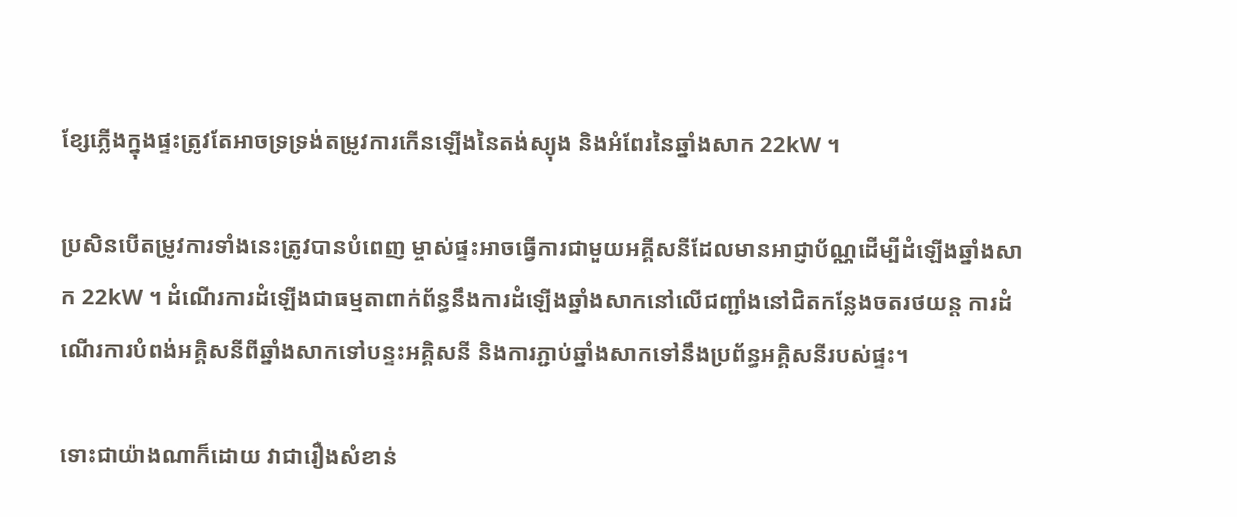ខ្សែភ្លើងក្នុងផ្ទះត្រូវតែអាចទ្រទ្រង់តម្រូវការកើនឡើងនៃតង់ស្យុង និងអំពែរនៃឆ្នាំងសាក 22kW ។

ប្រសិនបើតម្រូវការទាំងនេះត្រូវបានបំពេញ ម្ចាស់ផ្ទះអាចធ្វើការជាមួយអគ្គីសនីដែលមានអាជ្ញាប័ណ្ណដើម្បីដំឡើងឆ្នាំងសាក 22kW ។ ដំណើរការដំឡើងជាធម្មតាពាក់ព័ន្ធនឹងការដំឡើងឆ្នាំងសាកនៅលើជញ្ជាំងនៅជិតកន្លែងចតរថយន្ត ការដំណើរការបំពង់អគ្គិសនីពីឆ្នាំងសាកទៅបន្ទះអគ្គិសនី និងការភ្ជាប់ឆ្នាំងសាកទៅនឹងប្រព័ន្ធអគ្គិសនីរបស់ផ្ទះ។

ទោះជាយ៉ាងណាក៏ដោយ វាជារឿងសំខាន់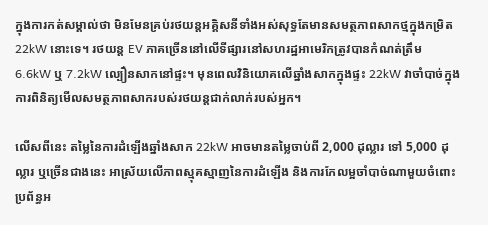ក្នុងការកត់សម្គាល់ថា មិនមែនគ្រប់រថយន្តអគ្គិសនីទាំងអស់សុទ្ធតែមានសមត្ថភាពសាកថ្មក្នុងកម្រិត 22kW នោះទេ។ រថយន្ត EV ភាគច្រើននៅលើទីផ្សារនៅសហរដ្ឋអាមេរិកត្រូវបានកំណត់ត្រឹម 6.6kW ឬ 7.2kW ល្បឿនសាកនៅផ្ទះ។ មុនពេលវិនិយោគលើឆ្នាំងសាកក្នុងផ្ទះ 22kW វាចាំបាច់ក្នុងការពិនិត្យមើលសមត្ថភាពសាករបស់រថយន្តជាក់លាក់របស់អ្នក។

លើសពីនេះ តម្លៃនៃការដំឡើងឆ្នាំងសាក 22kW អាចមានតម្លៃចាប់ពី 2,000 ដុល្លារ ទៅ 5,000 ដុល្លារ ឬច្រើនជាងនេះ អាស្រ័យលើភាពស្មុគស្មាញនៃការដំឡើង និងការកែលម្អចាំបាច់ណាមួយចំពោះប្រព័ន្ធអ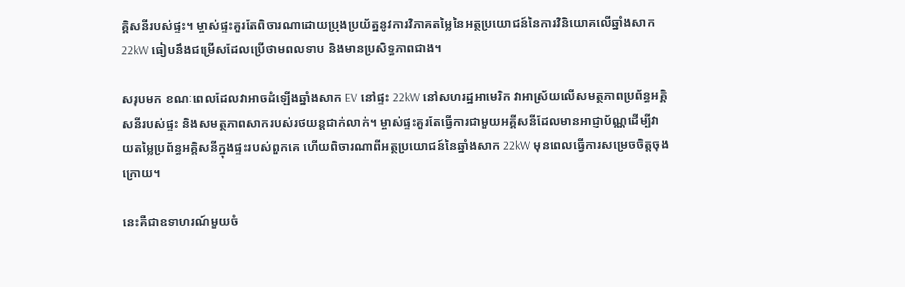គ្គិសនីរបស់ផ្ទះ។ ម្ចាស់ផ្ទះគួរតែពិចារណាដោយប្រុងប្រយ័ត្ននូវការវិភាគតម្លៃនៃអត្ថប្រយោជន៍នៃការវិនិយោគលើឆ្នាំងសាក 22kW ធៀបនឹងជម្រើសដែលប្រើថាមពលទាប និងមានប្រសិទ្ធភាពជាង។

សរុបមក ខណៈពេលដែលវាអាចដំឡើងឆ្នាំងសាក EV នៅផ្ទះ 22kW នៅសហរដ្ឋអាមេរិក វាអាស្រ័យលើសមត្ថភាពប្រព័ន្ធអគ្គិសនីរបស់ផ្ទះ និងសមត្ថភាពសាករបស់រថយន្តជាក់លាក់។ ម្ចាស់ផ្ទះគួរតែធ្វើការជាមួយអគ្គីសនីដែលមានអាជ្ញាប័ណ្ណដើម្បីវាយតម្លៃប្រព័ន្ធអគ្គិសនីក្នុងផ្ទះរបស់ពួកគេ ហើយពិចារណាពីអត្ថប្រយោជន៍នៃឆ្នាំងសាក 22kW មុនពេលធ្វើការសម្រេចចិត្តចុងក្រោយ។

នេះគឺជាឧទាហរណ៍មួយចំ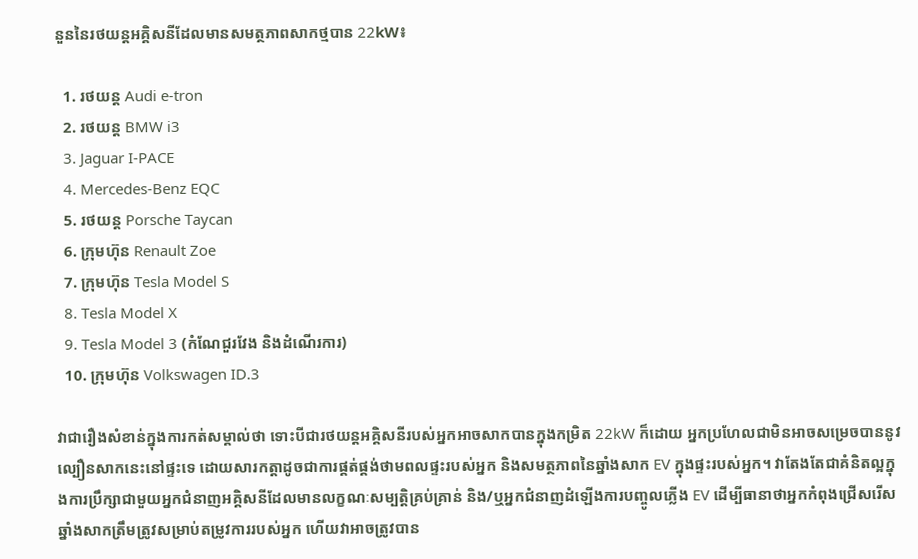នួននៃរថយន្តអគ្គិសនីដែលមានសមត្ថភាពសាកថ្មបាន 22kW៖

  1. រថយន្ត Audi e-tron
  2. រថយន្ត BMW i3
  3. Jaguar I-PACE
  4. Mercedes-Benz EQC
  5. រថយន្ត Porsche Taycan
  6. ក្រុមហ៊ុន Renault Zoe
  7. ក្រុមហ៊ុន Tesla Model S
  8. Tesla Model X
  9. Tesla Model 3 (កំណែជួរវែង និងដំណើរការ)
  10. ក្រុមហ៊ុន Volkswagen ID.3

វាជារឿងសំខាន់ក្នុងការកត់សម្គាល់ថា ទោះបីជារថយន្តអគ្គិសនីរបស់អ្នកអាចសាកបានក្នុងកម្រិត 22kW ក៏ដោយ អ្នកប្រហែលជាមិនអាចសម្រេចបាននូវល្បឿនសាកនេះនៅផ្ទះទេ ដោយសារកត្តាដូចជាការផ្គត់ផ្គង់ថាមពលផ្ទះរបស់អ្នក និងសមត្ថភាពនៃឆ្នាំងសាក EV ក្នុងផ្ទះរបស់អ្នក។ វាតែងតែជាគំនិតល្អក្នុងការប្រឹក្សាជាមួយអ្នកជំនាញអគ្គិសនីដែលមានលក្ខណៈសម្បត្តិគ្រប់គ្រាន់ និង/ឬអ្នកជំនាញដំឡើងការបញ្ចូលភ្លើង EV ដើម្បីធានាថាអ្នកកំពុងជ្រើសរើសឆ្នាំងសាកត្រឹមត្រូវសម្រាប់តម្រូវការរបស់អ្នក ហើយវាអាចត្រូវបាន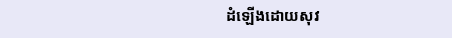ដំឡើងដោយសុវ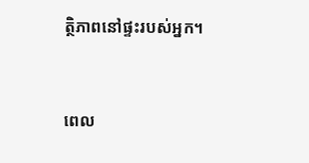ត្ថិភាពនៅផ្ទះរបស់អ្នក។


ពេល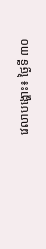វេលាបង្ហោះ៖ ថ្ងៃទី ៣០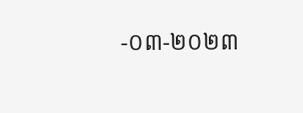-០៣-២០២៣